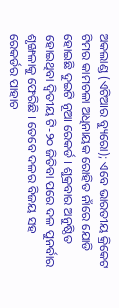ଅକଲାଣ୍ଡ (ଏଟିଆର ବ୍ୟୁରୋ); ଏବେ ଭାରତୀୟ କ୍ରିକେଟ ଟିମର କାମଚଳା ଅଧିନାୟକ ରୋହିତ ନାଁରେ ଯୋଡି ହୋଇଛି ଦୁଇଟି ନୂଆ ରେକର୍ଡ । ଶୁକ୍ରବାର ଅନୁଷ୍ଠିତ ହୋଇଥିବା ଦ୍ୱିତୀୟ ଟି-୨୦ ଜିତିବା ପରେ ଦଳ ପୁନର୍ବାର ଶୃଙ୍ଖଳାକୁ ଫେରିଛି । ତେବେ ଦଳର ବିଜୟ ସହ ରେକର୍ଡର ପାହାଚ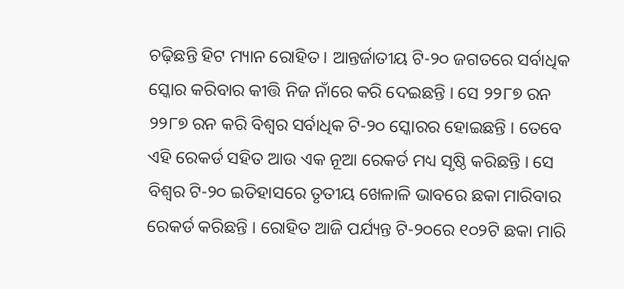ଚଢ଼ିଛନ୍ତି ହିଟ ମ୍ୟାନ ରୋହିତ । ଆନ୍ତର୍ଜାତୀୟ ଟି-୨୦ ଜଗତରେ ସର୍ବାଧିକ ସ୍କୋର କରିବାର କୀତ୍ତି ନିଜ ନାଁରେ କରି ଦେଇଛନ୍ତି । ସେ ୨୨୮୭ ରନ ୨୨୮୭ ରନ କରି ବିଶ୍ୱର ସର୍ବାଧିକ ଟି-୨୦ ସ୍କୋରର ହୋଇଛନ୍ତି । ତେବେ ଏହି ରେକର୍ଡ ସହିତ ଆଉ ଏକ ନୂଆ ରେକର୍ଡ ମଧ୍ୟ ସୃଷ୍ଠି କରିଛନ୍ତି । ସେ ବିଶ୍ୱର ଟି-୨୦ ଇତିହାସରେ ତୃତୀୟ ଖେଳାଳି ଭାବରେ ଛକା ମାରିବାର ରେକର୍ଡ କରିଛନ୍ତି । ରୋହିତ ଆଜି ପର୍ଯ୍ୟନ୍ତ ଟି-୨୦ରେ ୧୦୨ଟି ଛକା ମାରି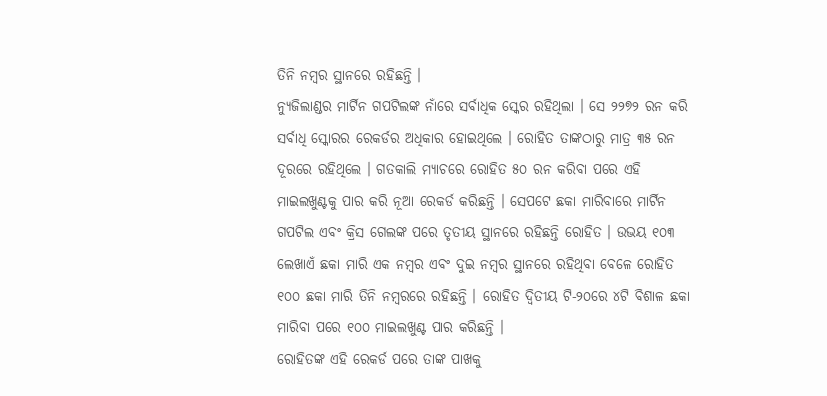ତିନି ନମ୍ବର ସ୍ଥାନରେ ରହିଛନ୍ତି ।
ନ୍ୟୁଜିଲାଣ୍ଡର ମାର୍ଟିନ ଗପଟିଲଙ୍କ ନାଁରେ ସର୍ବାଧିକ ସ୍କେର ରହିଥିଲା । ସେ ୨୨୭୨ ରନ କରି ସର୍ବାଧି ସ୍କୋରର ରେକର୍ଡର ଅଧିକାର ହୋଇଥିଲେ । ରୋହିତ ତାଙ୍କଠାରୁ ମାତ୍ର ୩୫ ରନ ଦୂରରେ ରହିଥିଲେ । ଗତକାଲି ମ୍ୟାଚରେ ରୋହିତ ୫୦ ରନ କରିବା ପରେ ଏହି ମାଇଲଖୁଣ୍ଟକୁ ପାର କରି ନୂଆ ରେକର୍ଡ କରିଛନ୍ତି । ସେପଟେ ଛକା ମାରିବାରେ ମାର୍ଟିନ ଗପଟିଲ ଏବଂ କ୍ରିସ ଗେଲଙ୍କ ପରେ ତୃତୀୟ ସ୍ଥାନରେ ରହିଛନ୍ତି ରୋହିତ । ଉଭୟ ୧୦୩ ଲେଖାଏଁ ଛକା ମାରି ଏକ ନମ୍ବର ଏବଂ ଦୁଇ ନମ୍ବର ସ୍ଥାନରେ ରହିଥିବା ବେଳେ ରୋହିତ ୧୦୦ ଛକା ମାରି ତିନି ନମ୍ବରରେ ରହିଛନ୍ତି । ରୋହିତ ଦ୍ୱିତୀୟ ଟି-୨୦ରେ ୪ଟି ବିଶାଳ ଛକା ମାରିବା ପରେ ୧୦୦ ମାଇଲଖୁଣ୍ଟ ପାର କରିଛନ୍ତି ।
ରୋହିତଙ୍କ ଏହି ରେକର୍ଡ ପରେ ତାଙ୍କ ପାଖକୁ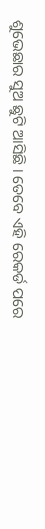ଶୁଭେଛାର ସୁଅ ଛୁଟି ଆସିଛି । ତେବେ ଏହି ରେକର୍ଡ ପରେ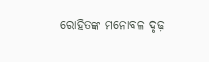ରୋହିତଙ୍କ ମନୋବଳ ଦୃଢ଼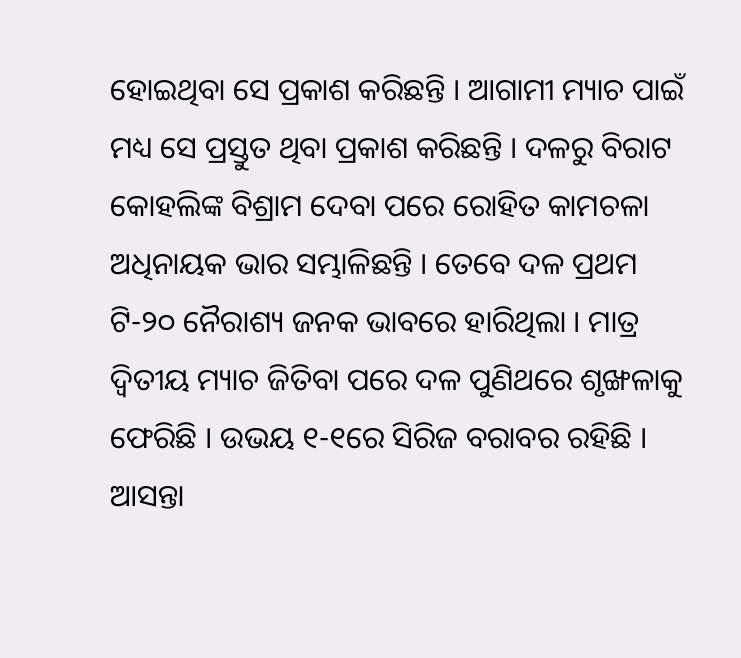ହୋଇଥିବା ସେ ପ୍ରକାଶ କରିଛନ୍ତି । ଆଗାମୀ ମ୍ୟାଚ ପାଇଁ ମଧ୍ୟ ସେ ପ୍ରସ୍ତୁତ ଥିବା ପ୍ରକାଶ କରିଛନ୍ତି । ଦଳରୁ ବିରାଟ କୋହଲିଙ୍କ ବିଶ୍ରାମ ଦେବା ପରେ ରୋହିତ କାମଚଳା ଅଧିନାୟକ ଭାର ସମ୍ଭାଳିଛନ୍ତି । ତେବେ ଦଳ ପ୍ରଥମ ଟି-୨୦ ନୈରାଶ୍ୟ ଜନକ ଭାବରେ ହାରିଥିଲା । ମାତ୍ର ଦ୍ୱିତୀୟ ମ୍ୟାଚ ଜିତିବା ପରେ ଦଳ ପୁଣିଥରେ ଶୃଙ୍ଖଳାକୁ ଫେରିଛି । ଉଭୟ ୧-୧ରେ ସିରିଜ ବରାବର ରହିଛି । ଆସନ୍ତା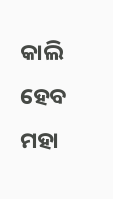କାଲି ହେବ ମହା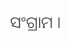ସଂଗ୍ରାମ ।